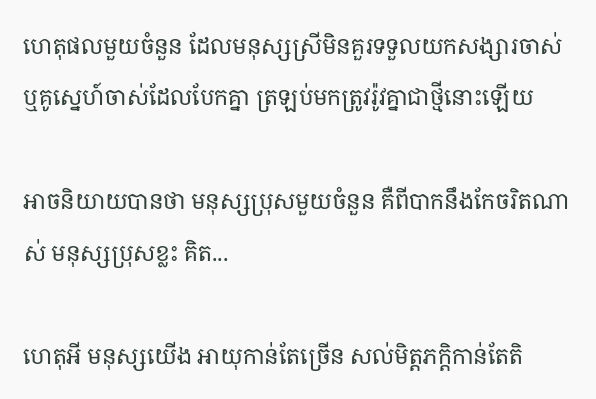ហេតុផលមួយចំនួន ដែលមនុស្សស្រីមិនគួរទទួលយកសង្សារចាស់ ឬគូស្នេហ៍ចាស់ដែលបែកគ្នា ត្រឡប់មកត្រូវរ៉ូវគ្នាជាថ្មីនោះឡើយ

អាចនិយាយបានថា មនុស្សប្រុសមួយចំនួន គឺពីបាកនឹងកែចរិតណាស់ មនុស្សប្រុសខ្លះ គិត...

ហេតុអី មនុស្សយើង អាយុកាន់តែច្រើន សល់មិត្តភក្តិកាន់តែតិ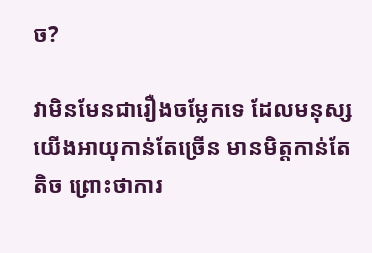ច?

វាមិនមែនជារឿងចម្លែកទេ ដែលមនុស្សយើងអាយុកាន់តែច្រើន មានមិត្តកាន់តែតិច ព្រោះថាការ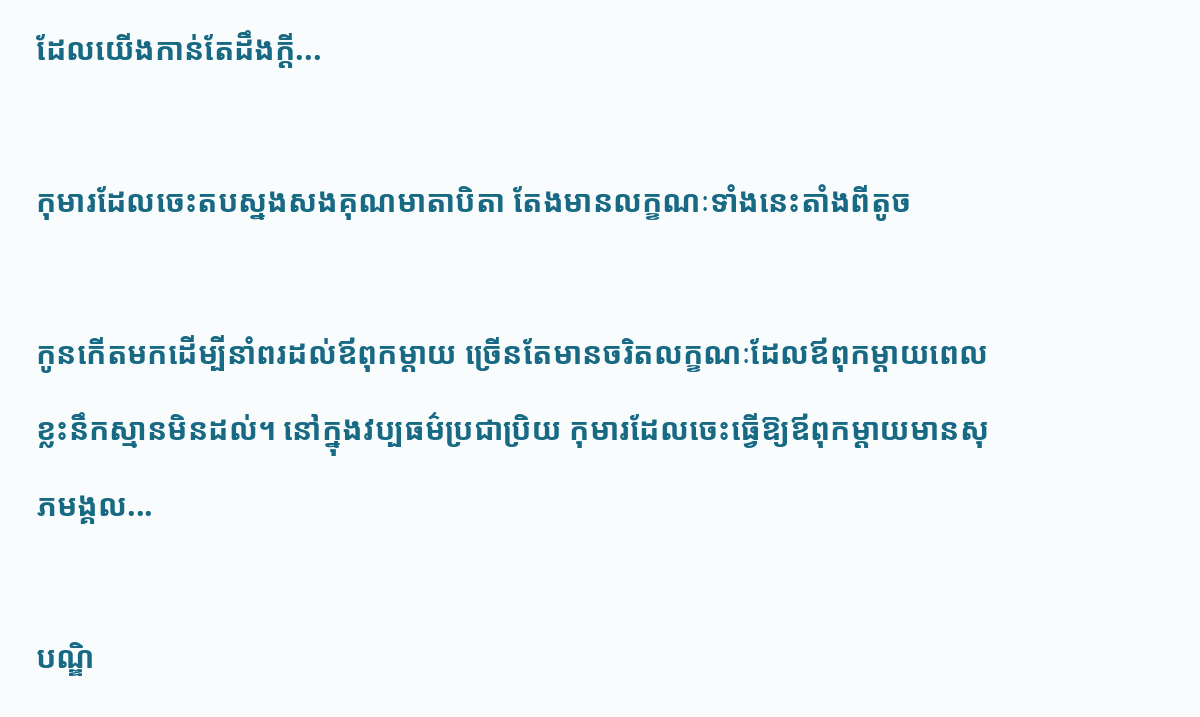ដែលយើងកាន់តែដឹងក្ដី...

កុមារដែលចេះតបស្នងសងគុណមាតាបិតា តែងមានលក្ខណៈទាំងនេះតាំងពីតូច

កូនកើតមកដើម្បីនាំពរដល់ឪពុកម្ដាយ ច្រើនតែមានចរិតលក្ខណៈដែលឪពុកម្ដាយពេលខ្លះនឹកស្មានមិនដល់។ នៅក្នុងវប្បធម៌ប្រជាប្រិយ កុមារដែលចេះធ្វើឱ្យឪពុកម្តាយមានសុភមង្គល...

បណ្ឌិ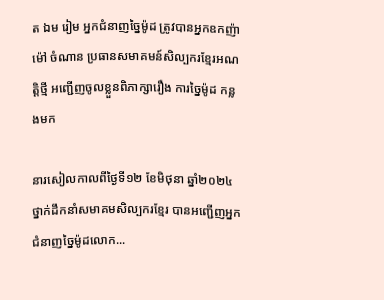ត ឯម រៀម អ្នកជំនាញច្នៃម៉ូដ ត្រូវបានអ្នកឧកញ៉ា ម៉ៅ ចំណាន ប្រធានសមាគមន៍សិល្បករខ្មែរអណត្តិថ្មី អញ្ជើញចូលខ្លួនពិភាក្សារឿង ការច្នៃម៉ូដ កន្លងមក

នារសៀលកាលពីថ្ងៃទី១២ ខែមិថុនា ឆ្នាំ២០២៤ ថ្នាក់ដឹកនាំសមាគមសិល្បករខ្មែរ បានអញ្ជើញអ្នកជំនាញច្នៃម៉ូដលោក...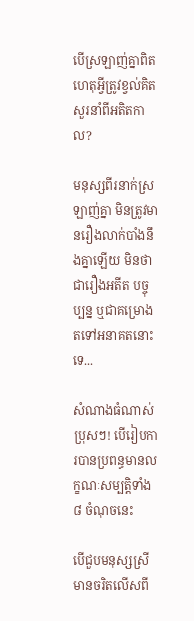បើស្រឡាញ់គ្នាពិត ហេតុអ្វីត្រូវខ្វល់គិតសួរនាំពីអតិតកាល?

មនុស្សពីរនាក់ស្រឡាញ់គ្នា មិនត្រូវមានរឿងលាក់បាំងនឹងគ្នាឡើយ មិនថាជារឿងអតីត បច្ចុប្បន្ន ឬជាគម្រោងតទៅអនាគតនោះទេ...

សំណាងធំណាស់ប្រុសៗ! បើរៀបការបានប្រពន្ធមានលក្ខណៈសម្បត្តិទាំង ៨ ចំណុចនេះ

បើជួបមនុស្សស្រីមានចរិតលើសពី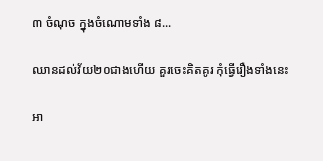៣ ចំណុច ក្នុងចំណោមទាំង ៨...

ឈានដល់វ័យ២០ជាងហើយ គួរចេះគិតគូរ កុំធ្វើរឿងទាំងនេះ

អា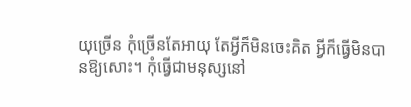យុច្រើន កុំច្រើនតែអាយុ តែអ្វីក៏មិនចេះគិត អ្វីក៏ធ្វើមិនបានឱ្យសោះ។ កុំធ្វើជាមនុស្សនៅ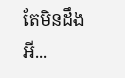តែមិនដឹងអី...